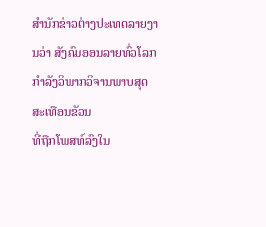ສຳນັກຂ່າວຕ່າງປະເທດລາຍງານວ່າ ສັງຄົມອອນລາຍທົ່ວໂລກ ກຳລັງວິພາກວິຈານພາບສຸດສະເທືອນຂັວນ
ທີ່ຖືກໂພສທ໌ລົງໃນ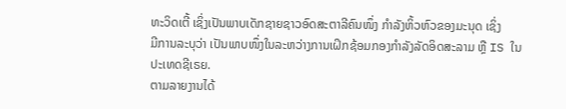ທະວິດເຕີ້ ເຊິ່ງເປັນພາບເດັກຊາຍຊາວອົດສະຕາລີຄົນໜຶ່ງ ກຳລັງຫິ້ວຫົວຂອງມະນຸດ ເຊິ່ງ
ມີການລະບຸວ່າ ເປັນພາບໜຶ່ງໃນລະຫວ່າງການເຝິກຊ້ອມກອງກຳລັງລັດອິດສະລາມ ຫຼື IS ໃນປະເທດຊີເຣຍ.
ຕາມລາຍງານໄດ້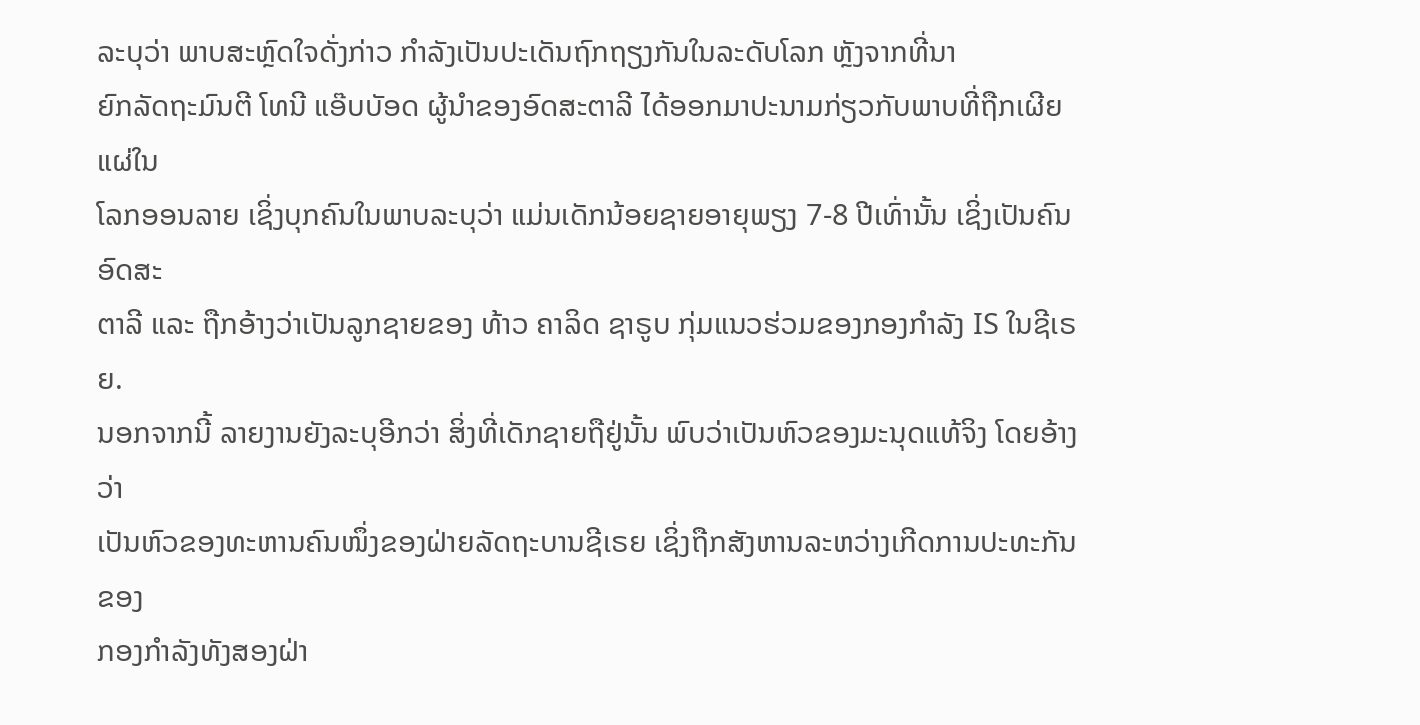ລະບຸວ່າ ພາບສະຫຼົດໃຈດັ່ງກ່າວ ກຳລັງເປັນປະເດັນຖົກຖຽງກັນໃນລະດັບໂລກ ຫຼັງຈາກທີ່ນາ
ຍົກລັດຖະມົນຕີ ໂທນີ ແອ໊ບບັອດ ຜູ້ນຳຂອງອົດສະຕາລີ ໄດ້ອອກມາປະນາມກ່ຽວກັບພາບທີ່ຖືກເຜີຍແຜ່ໃນ
ໂລກອອນລາຍ ເຊິ່ງບຸກຄົນໃນພາບລະບຸວ່າ ແມ່ນເດັກນ້ອຍຊາຍອາຍຸພຽງ 7-8 ປີເທົ່ານັ້ນ ເຊິ່ງເປັນຄົນອົດສະ
ຕາລີ ແລະ ຖືກອ້າງວ່າເປັນລູກຊາຍຂອງ ທ້າວ ຄາລິດ ຊາຣູບ ກຸ່ມແນວຮ່ວມຂອງກອງກຳລັງ IS ໃນຊີເຣຍ.
ນອກຈາກນີ້ ລາຍງານຍັງລະບຸອີກວ່າ ສິ່ງທີ່ເດັກຊາຍຖືຢູ່ນັ້ນ ພົບວ່າເປັນຫົວຂອງມະນຸດແທ້ຈິງ ໂດຍອ້າງວ່າ
ເປັນຫົວຂອງທະຫານຄົນໜຶ່ງຂອງຝ່າຍລັດຖະບານຊີເຣຍ ເຊິ່ງຖືກສັງຫານລະຫວ່າງເກີດການປະທະກັນຂອງ
ກອງກຳລັງທັງສອງຝ່າ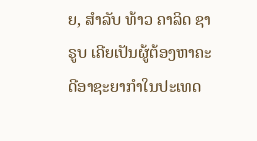ຍ, ສຳລັບ ທ້າວ ຄາລິດ ຊາຣູບ ເຄີຍເປັນຜູ້ຕ້ອງຫາຄະດີອາຊະຍາກຳໃນປະເທດ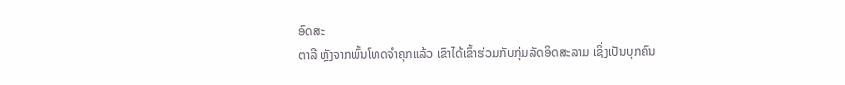ອົດສະ
ຕາລີ ຫຼັງຈາກພົ້ນໂທດຈຳຄຸກແລ້ວ ເຂົາໄດ້ເຂົ້າຮ່ວມກັບກຸ່ມລັດອິດສະລາມ ເຊິ່ງເປັນບຸກຄົນ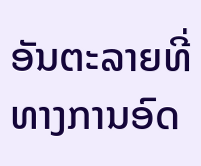ອັນຕະລາຍທີ່
ທາງການອົດ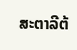ສະຕາລີຕ້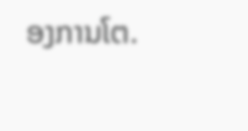ອງການໂຕ.